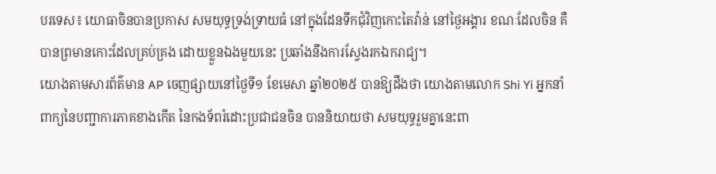បរទេស៖ យោធាចិនបានប្រកាស សមយុទ្ធទ្រង់ទ្រាយធំ នៅក្នុងដែនទឹកជុំវិញកោះតៃវ៉ាន់ នៅថ្ងៃអង្គារ ខណៈដែលចិន គឺបានព្រមានកោះដែលគ្រប់គ្រង ដោយខ្លួនឯងមួយនេះ ប្រឆាំងនឹងការស្វែងរកឯករាជ្យ។
យោងតាមសារព័ត៌មាន AP ចេញផ្សាយនៅថ្ងៃទី១ ខែមេសា ឆ្នាំ២០២៥ បានឱ្យដឹងថា យោងតាមលោក Shi Yi អ្នកនាំពាក្យនៃបញ្ជាការភាគខាងកើត នៃកងទ័ពរំដោះប្រជាជនចិន បាននិយាយថា សមយុទ្ធរួមគ្នានេះពា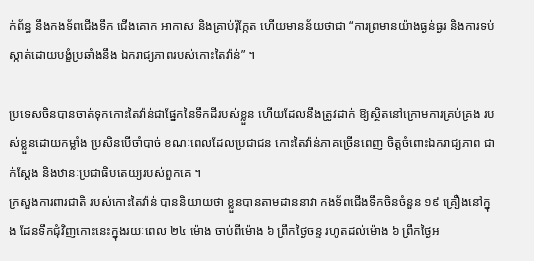ក់ព័ន្ធ នឹងកងទ័ពជើងទឹក ជើងគោក អាកាស និងគ្រាប់រ៉ុក្កែត ហើយមានន័យថាជា “ការព្រមានយ៉ាងធ្ងន់ធ្ងរ និងការទប់ស្កាត់ដោយបង្ខំប្រឆាំងនឹង ឯករាជ្យភាពរបស់កោះតៃវ៉ាន់” ។

ប្រទេសចិនបានចាត់ទុកកោះតៃវ៉ាន់ជាផ្នែកនៃទឹកដីរបស់ខ្លួន ហើយដែលនឹងត្រូវដាក់ ឱ្យស្ថិតនៅក្រោមការគ្រប់គ្រង របស់ខ្លួនដោយកម្លាំង ប្រសិនបើចាំបាច់ ខណៈពេលដែលប្រជាជន កោះតៃវ៉ាន់ភាគច្រើនពេញ ចិត្តចំពោះឯករាជ្យភាព ជាក់ស្តែង និងឋានៈប្រជាធិបតេយ្យរបស់ពួកគេ ។
ក្រសួងការពារជាតិ របស់កោះតៃវ៉ាន់ បាននិយាយថា ខ្លួនបានតាមដាននាវា កងទ័ពជើងទឹកចិនចំនួន ១៩ គ្រឿងនៅក្នុង ដែនទឹកជុំវិញកោះនេះក្នុងរយៈពេល ២៤ ម៉ោង ចាប់ពីម៉ោង ៦ ព្រឹកថ្ងៃចន្ទ រហូតដល់ម៉ោង ៦ ព្រឹកថ្ងៃអ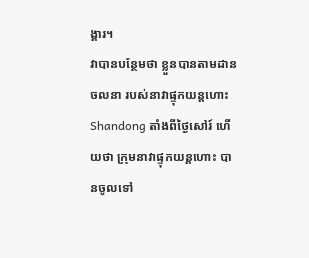ង្គារ។
វាបានបន្ថែមថា ខ្លួនបានតាមដានចលនា របស់នាវាផ្ទុកយន្តហោះ Shandong តាំងពីថ្ងៃសៅរ៍ ហើយថា ក្រុមនាវាផ្ទុកយន្តហោះ បានចូលទៅ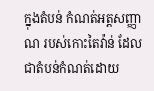ក្នុងតំបន់ កំណត់អត្តសញ្ញាណ របស់កោះតៃវ៉ាន់ ដែលជាតំបន់កំណត់ដោយ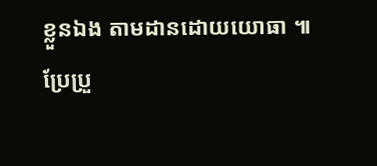ខ្លួនឯង តាមដានដោយយោធា ៕
ប្រែប្រួ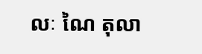លៈ ណៃ តុលា